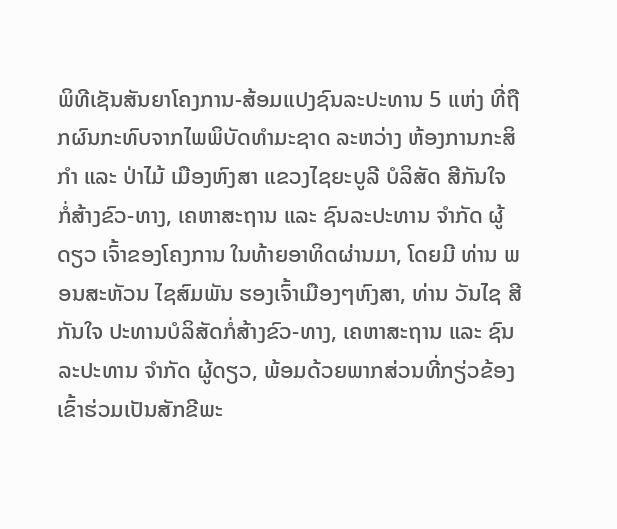ພິທີເຊັນສັນຍາໂຄງການ-ສ້ອມແປງຊົນລະປະທານ 5 ແຫ່ງ ທີ່ຖືກຜົນກະທົບຈາກໄພພິບັດທໍາມະຊາດ ລະຫວ່າງ ຫ້ອງການກະສິກໍາ ແລະ ປ່າໄມ້ ເມືອງຫົງສາ ແຂວງໄຊຍະບູລີ ບໍລິສັດ ສີກັນໃຈ ກໍ່ສ້າງຂົວ-ທາງ, ເຄຫາສະຖານ ແລະ ຊົນລະປະທານ ຈໍາກັດ ຜູ້ດຽວ ເຈົ້າຂອງໂຄງການ ໃນທ້າຍອາທິດຜ່ານມາ, ໂດຍມີ ທ່ານ ພອນສະຫັວນ ໄຊສົມພັນ ຮອງເຈົ້າເມືອງໆຫົງສາ, ທ່ານ ວັນໄຊ ສີກັນໃຈ ປະທານບໍລິສັດກໍ່ສ້າງຂົວ-ທາງ, ເຄຫາສະຖານ ແລະ ຊົນລະປະທານ ຈໍາກັດ ຜູ້ດຽວ, ພ້ອມດ້ວຍພາກສ່ວນທີ່ກຽ່ວຂ້ອງ ເຂົ້າຮ່ວມເປັນສັກຂີພະ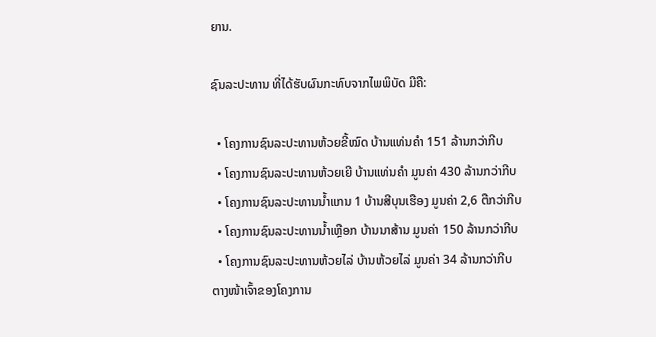ຍານ.

ຊົນລະປະທານ ທີ່ໄດ້ຮັບຜົນກະທົບຈາກໄພພິບັດ ມີຄື:

  • ໂຄງການຊົນລະປະທານຫ້ວຍຂີ້ໝົດ ບ້ານແທ່ນຄໍາ 151 ລ້ານກວ່າກີບ
  • ໂຄງການຊົນລະປະທານຫ້ວຍເຍີ ບ້ານແທ່ນຄໍາ ມູນຄ່າ 430 ລ້ານກວ່າກີບ
  • ໂຄງການຊົນລະປະທານນໍ້າແກນ 1 ບ້ານສີບຸນເຮືອງ ມູນຄ່າ 2,6 ຕືກວ່າກີບ
  • ໂຄງການຊົນລະປະທານນໍ້າເຫຼືອກ ບ້ານນາສ້ານ ມູນຄ່າ 150 ລ້ານກວ່າກີບ
  • ໂຄງການຊົນລະປະທານຫ້ວຍໄລ່ ບ້ານຫ້ວຍໄລ່ ມູນຄ່າ 34 ລ້ານກວ່າກີບ
ຕາງໜ້າເຈົ້າຂອງໂຄງການ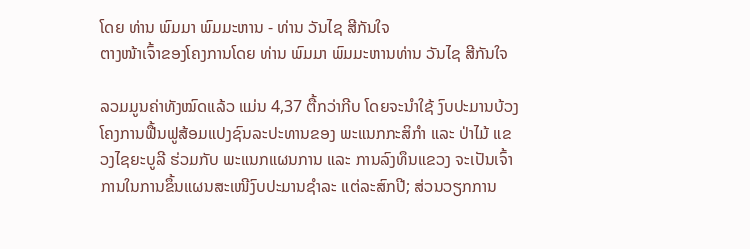ໂດຍ ທ່ານ ພົມມາ ພົມມະຫານ - ທ່ານ ວັນໄຊ ສີກັນໃຈ
ຕາງໜ້າເຈົ້າຂອງໂຄງການໂດຍ ທ່ານ ພົມມາ ພົມມະຫານທ່ານ ວັນໄຊ ສີກັນໃຈ

ລວມມູນຄ່າທັງໝົດແລ້ວ ແມ່ນ 4,37 ຕື້ກວ່າກີບ ໂດຍຈະນໍາໃຊ້ ງົບປະມານບ້ວງໂຄງການຟື້ນຟູສ້ອມແປງຊົນລະປະທານຂອງ ພະແນກກະສິກໍາ ແລະ ປ່າໄມ້ ແຂວງໄຊຍະບູລີ ຮ່ວມກັບ ພະແນກແຜນການ ແລະ ການລົງທຶນແຂວງ ຈະເປັນເຈົ້າການໃນການຂຶ້ນແຜນສະເໜີງົບປະມານຊໍາລະ ແຕ່ລະສົກປີ; ສ່ວນວຽກການ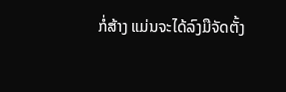ກໍ່ສ້າງ ແມ່ນຈະໄດ້ລົງມືຈັດຕັ້ງ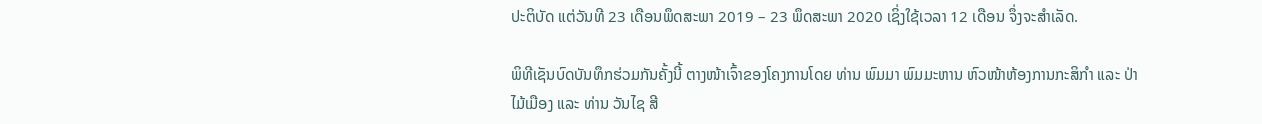ປະຕິບັດ ແຕ່ວັນທີ 23 ເດືອນພຶດສະພາ 2019 – 23 ພຶດສະພາ 2020 ເຊິ່ງໃຊ້ເວລາ 12 ເດືອນ ຈຶ່ງຈະສໍາເລັດ.

ພິທີເຊັນບົດບັນທຶກຮ່ວມກັນຄັ້ງນີ້ ຕາງໜ້າເຈົ້າຂອງໂຄງການໂດຍ ທ່ານ ພົມມາ ພົມມະຫານ ຫົວໜ້າຫ້ອງການກະສິກໍາ ແລະ ປ່າໄມ້ເມືອງ ແລະ ທ່ານ ວັນໄຊ ສີ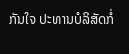ກັນໃຈ ປະທານບໍລິສັດກໍ່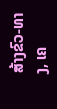ສ້າງຂົວ-ທາງ, ເຄ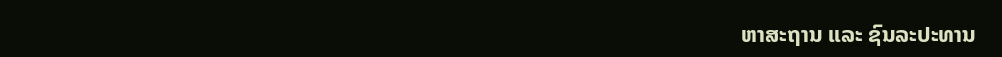ຫາສະຖານ ແລະ ຊົນລະປະທານ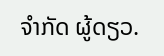ຈໍາກັດ ຜູ້ດຽວ.